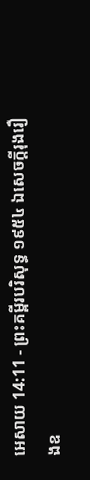អេសាយ 14:11 - ព្រះគម្ពីរបរិសុទ្ធ ១៩៥៤ ឯសេចក្ដីរុងរឿងឧ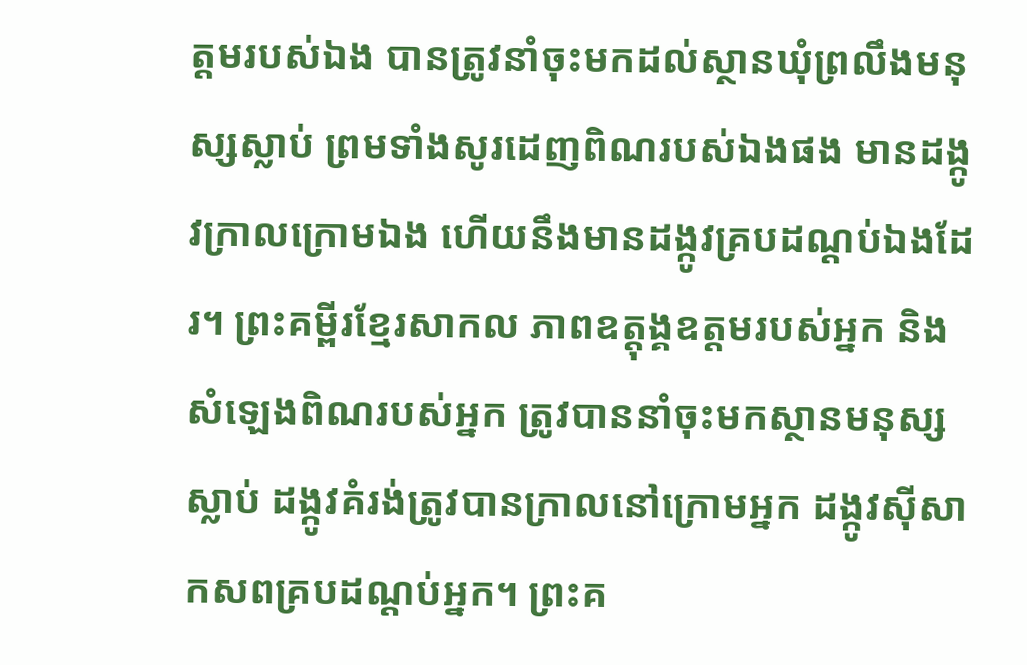ត្តមរបស់ឯង បានត្រូវនាំចុះមកដល់ស្ថានឃុំព្រលឹងមនុស្សស្លាប់ ព្រមទាំងសូរដេញពិណរបស់ឯងផង មានដង្កូវក្រាលក្រោមឯង ហើយនឹងមានដង្កូវគ្របដណ្តប់ឯងដែរ។ ព្រះគម្ពីរខ្មែរសាកល ភាពឧត្ដុង្គឧត្ដមរបស់អ្នក និងសំឡេងពិណរបស់អ្នក ត្រូវបាននាំចុះមកស្ថានមនុស្សស្លាប់ ដង្កូវគំរង់ត្រូវបានក្រាលនៅក្រោមអ្នក ដង្កូវស៊ីសាកសពគ្របដណ្ដប់អ្នក។ ព្រះគ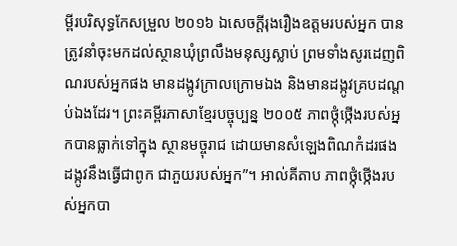ម្ពីរបរិសុទ្ធកែសម្រួល ២០១៦ ឯសេចក្ដីរុងរឿងឧត្តមរបស់អ្នក បានត្រូវនាំចុះមកដល់ស្ថានឃុំព្រលឹងមនុស្សស្លាប់ ព្រមទាំងសូរដេញពិណរបស់អ្នកផង មានដង្កូវក្រាលក្រោមឯង និងមានដង្កូវគ្របដណ្តប់ឯងដែរ។ ព្រះគម្ពីរភាសាខ្មែរបច្ចុប្បន្ន ២០០៥ ភាពថ្កុំថ្កើងរបស់អ្នកបានធ្លាក់ទៅក្នុង ស្ថានមច្ចុរាជ ដោយមានសំឡេងពិណកំដរផង ដង្កូវនឹងធ្វើជាពូក ជាភួយរបស់អ្នក”។ អាល់គីតាប ភាពថ្កុំថ្កើងរបស់អ្នកបា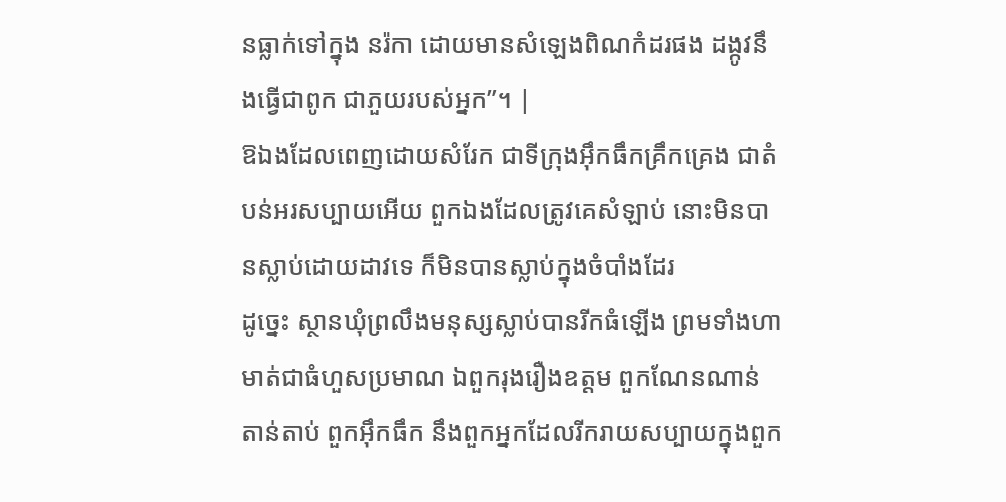នធ្លាក់ទៅក្នុង នរ៉កា ដោយមានសំឡេងពិណកំដរផង ដង្កូវនឹងធ្វើជាពូក ជាភួយរបស់អ្នក”។ |
ឱឯងដែលពេញដោយសំរែក ជាទីក្រុងអ៊ឹកធឹកគ្រឹកគ្រេង ជាតំបន់អរសប្បាយអើយ ពួកឯងដែលត្រូវគេសំឡាប់ នោះមិនបានស្លាប់ដោយដាវទេ ក៏មិនបានស្លាប់ក្នុងចំបាំងដែរ
ដូច្នេះ ស្ថានឃុំព្រលឹងមនុស្សស្លាប់បានរីកធំឡើង ព្រមទាំងហាមាត់ជាធំហួសប្រមាណ ឯពួករុងរឿងឧត្តម ពួកណែនណាន់តាន់តាប់ ពួកអ៊ឹកធឹក នឹងពួកអ្នកដែលរីករាយសប្បាយក្នុងពួក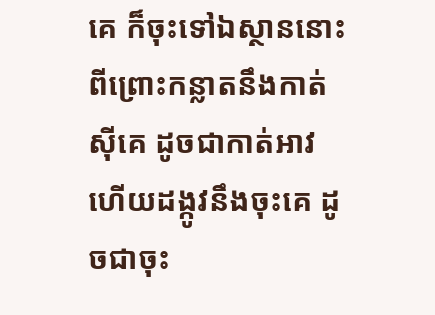គេ ក៏ចុះទៅឯស្ថាននោះ
ពីព្រោះកន្លាតនឹងកាត់ស៊ីគេ ដូចជាកាត់អាវ ហើយដង្កូវនឹងចុះគេ ដូចជាចុះ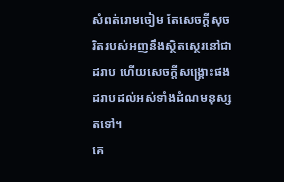សំពត់រោមចៀម តែសេចក្ដីសុចរិតរបស់អញនឹងស្ថិតស្ថេរនៅជាដរាប ហើយសេចក្ដីសង្គ្រោះផង ដរាបដល់អស់ទាំងដំណមនុស្សតទៅ។
គេ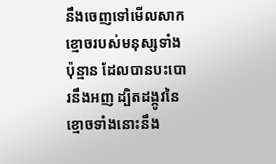នឹងចេញទៅមើលសាកខ្មោចរបស់មនុស្សទាំងប៉ុន្មាន ដែលបានបះបោរនឹងអញ ដ្បិតដង្កូវនៃខ្មោចទាំងនោះនឹង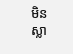មិនស្លា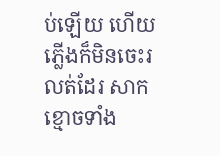ប់ឡើយ ហើយភ្លើងក៏មិនចេះរលត់ដែរ សាកខ្មោចទាំង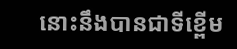នោះនឹងបានជាទីខ្ពើម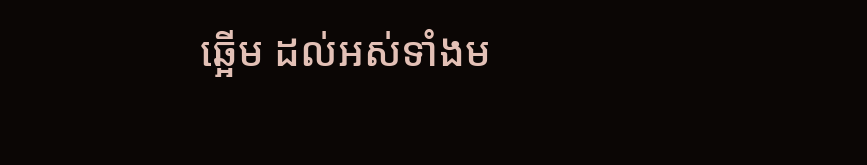ឆ្អើម ដល់អស់ទាំងម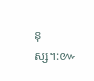នុស្ស។:៚